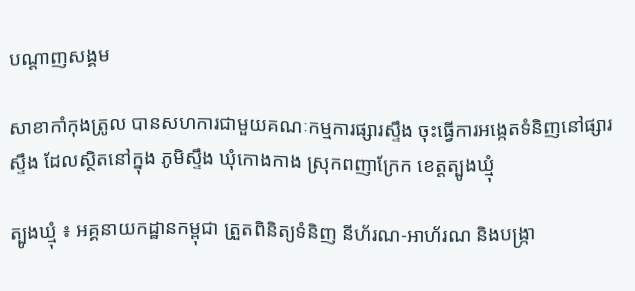បណ្តាញសង្គម

សាខាកាំកុងត្រូល បានសហការជាមួយគណៈកម្មការផ្សារស្ទឹង ចុះធ្វើការអង្កេតទំនិញនៅផ្សារស្ទឹង ដែលស្ថិតនៅក្នុង ភូមិស្ទឹង ឃុំកោងកាង ស្រុកពញាក្រែក ខេត្តត្បូងឃ្មុំ

ត្បូងឃ្មុំ ៖ អគ្គនាយកដ្ឋានកម្ពុជា ត្រួតពិនិត្យទំនិញ នីហ័រណ-អាហ័រណ និងបង្ក្រា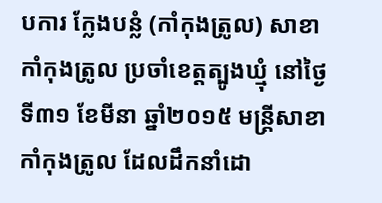បការ ក្លែងបន្លំ (កាំកុងត្រូល) សាខាកាំកុងត្រូល ប្រចាំខេត្តត្បូងឃ្មុំ នៅថ្ងៃទី៣១ ខែមីនា ឆ្នាំ២០១៥ មន្ត្រីសាខា កាំកុងត្រូល ដែលដឹកនាំដោ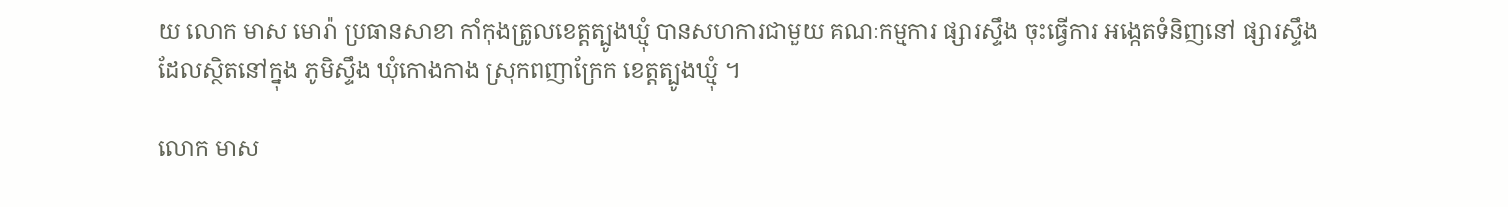យ លោក មាស មោរ៉ា ប្រធានសាខា កាំកុងត្រូលខេត្តត្បូងឃ្មុំ បានសហការជាមួយ គណៈកម្មការ ផ្សារស្ទឹង ចុះធ្វើការ អង្កេតទំនិញនៅ ផ្សារស្ទឹង ដែលស្ថិតនៅក្នុង ភូមិស្ទឹង ឃុំកោងកាង ស្រុកពញាក្រែក ខេត្តត្បូងឃ្មុំ ។

លោក មាស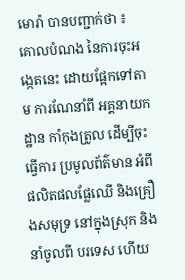មោរ៉ា បានបញ្ជាក់ថា ៖ គោលបំណង នៃការចុះអង្កេតនេះ ដោយផ្អែកទៅតាម ការណែនាំពី អគ្គនាយកដ្ឋាន កាំកុងត្រូល ដើម្បីចុះធ្វើការ ប្រមូលព័ត៌មាន អំពីផលិតផលផ្លែឈើ និងគ្រឿងសមុទ្រ នៅក្នុងស្រុក និងនាំចូលពី បរទេស ហើយ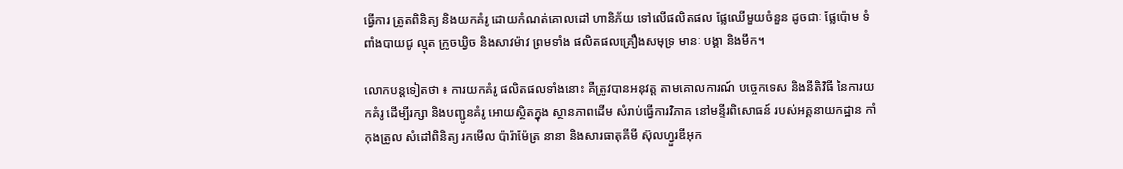ធ្វើការ ត្រូតពិនិត្យ និងយកគំរូ ដោយកំណត់គោលដៅ ហានិភ័យ ទៅលើផលិតផល ផ្លែឈើមួយចំនួន ដូចជាៈ ផ្លែប៉ោម ទំពាំងបាយជូ ល្មុត ក្រូចឃ្វិច និងសាវម៉ាវ ព្រមទាំង ផលិតផលគ្រឿងសមុទ្រ មានៈ បង្គា និងមឹក។

លោកបន្តទៀតថា ៖ ការយកគំរូ ផលិតផលទាំងនោះ គឺត្រូវបានអនុវត្ត តាមគោលការណ៍ បច្ចេកទេស និងនីតិវិធី នៃការយកគំរូ ដើម្បីរក្សា និងបញ្ជូនគំរូ អោយស្ថិតក្នុង ស្ថានភាពដើម សំរាប់ធ្វើការវិភាគ នៅមន្ទីរពិសោធន៍ របស់អគ្គនាយកដ្ឋាន កាំកុងត្រូល សំដៅពិនិត្យ រកមើល ប៉ារ៉ាម៉ែត្រ នានា និងសារធាតុគីមី ស៊ុលហ្វួរឌីអុក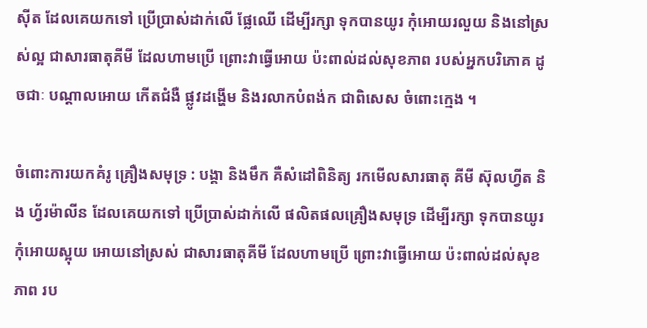ស៊ីត ដែលគេយកទៅ ប្រើប្រាស់ដាក់លើ ផ្លែឈើ ដើម្បីរក្សា ទុកបានយូរ កុំអោយរលួយ និងនៅស្រស់ល្អ ជាសារធាតុគីមី ដែលហាមប្រើ ព្រោះវាធ្វើអោយ ប៉ះពាល់ដល់សុខភាព របស់អ្នកបរិភោគ ដូចជាៈ បណ្តាលអោយ កើតជំងឺ ផ្លូវដង្ហើម និងរលាកបំពង់ក ជាពិសេស ចំពោះក្មេង ។

ចំពោះការយកគំរូ គ្រឿងសមុទ្រ : បង្គា និងមឹក គឺសំដៅពិនិត្យ រកមើលសារធាតុ គីមី ស៊ុលហ្វីត និង ហ្វ័រម៉ាលីន ដែលគេយកទៅ ប្រើប្រាស់ដាក់លើ ផលិតផលគ្រឿងសមុទ្រ ដើម្បីរក្សា ទុកបានយូរ កុំអោយស្អុយ អោយនៅស្រស់ ជាសារធាតុគីមី ដែលហាមប្រើ ព្រោះវាធ្វើអោយ ប៉ះពាល់ដល់សុខភាព រប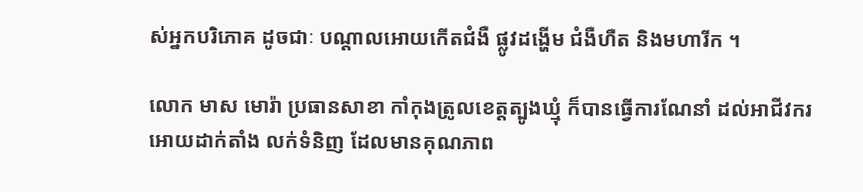ស់អ្នកបរិភោគ ដូចជាៈ បណ្តាលអោយកើតជំងឺ ផ្លូវដង្ហើម ជំងឺហឺត និងមហារីក ។

លោក មាស មោរ៉ា ប្រធានសាខា កាំកុងត្រូលខេត្តត្បូងឃ្មុំ ក៏បានធ្វើការណែនាំ ដល់អាជីវករ អោយដាក់តាំង លក់ទំនិញ ដែលមានគុណភាព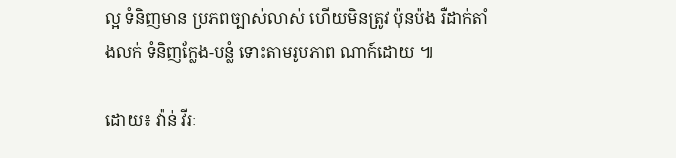ល្អ ទំនិញមាន ប្រភពច្បាស់លាស់ ហើយមិនត្រូវ ប៉ុនប៉ង រឺដាក់តាំងលក់ ទំនិញក្លែង-បន្លំ ទោះតាមរូបភាព ណាក៍ដោយ ៕

ដោយ៖ វ៉ាន់ វីរៈ